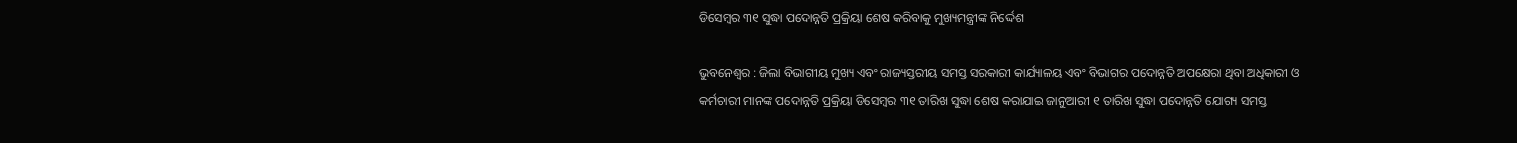ଡିସେମ୍ବର ୩୧ ସୁଦ୍ଧା ପଦୋନ୍ନତି ପ୍ରକ୍ରିୟା ଶେଷ କରିବାକୁ ମୁଖ୍ୟମନ୍ତ୍ରୀଙ୍କ ନିର୍ଦ୍ଦେଶ

ଭୁବନେଶ୍ବର : ଜିଲା ବିଭାଗୀୟ ମୁଖ୍ୟ ଏବଂ ରାଜ୍ୟସ୍ତରୀୟ ସମସ୍ତ ସରକାରୀ କାର୍ଯ୍ୟାଳୟ ଏବଂ ବିଭାଗର ପଦୋନ୍ନତି ଅପକ୍ଷେରା ଥିବା ଅଧିକାରୀ ଓ କର୍ମଚାରୀ ମାନଙ୍କ ପଦୋନ୍ନତି ପ୍ରକ୍ରିୟା ଡିସେମ୍ବର ୩୧ ତାରିଖ ସୁଦ୍ଧା ଶେଷ କରାଯାଇ ଜାନୁଆରୀ ୧ ତାରିଖ ସୁଦ୍ଧା ପଦୋନ୍ନତି ଯୋଗ୍ୟ ସମସ୍ତ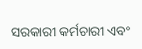ସରକାରୀ କର୍ମଚାରୀ ଏବଂ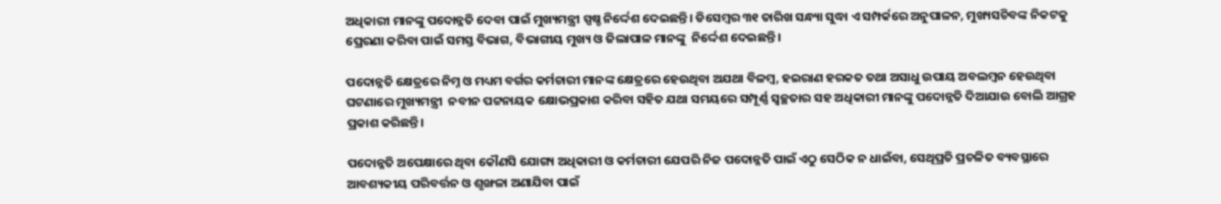ଅଧିକାରୀ ମାନଙ୍କୁ ପଦୋନ୍ନତି ଦେବା ପାଇଁ ମୁଖ୍ୟମନ୍ତ୍ରୀ ସ୍ପଷ୍ଚ ନିର୍ଦ୍ଦେଶ ଦେଇଛନ୍ତି। ଡିସେମ୍ବର ୩୧ ତାରିଖ ସନ୍ଧ୍ୟା ସୁଦ୍ଧା ଏ ସମ୍ପର୍କରେ ଅନୁପାଳନ, ମୁଖ୍ୟସଚିବଙ୍କ ନିକଟକୁ ପ୍ରେରଣା କରିବା ପାଇଁ ସମସ୍ତ ବିଭାଗ, ବିଭାଗୀୟ ମୁଖ୍ୟ ଓ ଜିଲାପାଳ ମାନଙ୍କୁ  ନିର୍ଦ୍ଦେଶ ଦେଇଛନ୍ତି ।

ପଦୋନ୍ନତି କ୍ଷେତ୍ରରେ ନିମ୍ନ ଓ ମଧ୍ୟମ ବର୍ଗର କର୍ମଚାରୀ ମାନଙ୍କ କ୍ଷେତ୍ରରେ ହେଉଥିବା ଅଯଥା ବିଳମ୍ବ, ହଇରାଣ ହରକତ ତଥା ଅସାଧୁ ଉପାୟ ଅବଲମ୍ବନ ହେଉଥିବା ଘଟଣାରେ ମୁଖ୍ୟମନ୍ତ୍ରୀ  ନବୀନ ପଟ୍ଟନାୟକ କ୍ଷୋଭପ୍ରକାଶ କରିବା ସହିତ ଯଥା ସମୟରେ ସମ୍ପୂର୍ଣ୍ଣ ସ୍ବଚ୍ଛତାର ସହ ଅଧିକାରୀ ମାନଙ୍କୁ ପଦୋନ୍ନତି ଦିଆଯାଉ ବୋଲି ଆଗ୍ରହ ପ୍ରକାଶ କରିଛନ୍ତି।

ପଦୋନ୍ନତି ଅପେକ୍ଷାରେ ଥିବା କୌଣସି ଯୋଗ୍ୟ ଅଧିକାରୀ ଓ କର୍ମଚାରୀ ଯେପରି ନିଜ ପଦୋନ୍ନତି ପାଇଁ ଏଠୁ ସେଠିକ ନ ଧାଇଁବା, ସେଥିପ୍ରତି ପ୍ରଚଳିତ ବ୍ୟବସ୍ଥାରେ ଆବଶ୍ୟକୀୟ ପରିବର୍ତ୍ତନ ଓ ଶୃଙ୍ଖଳା ଅଣାଯିବା ପାଇଁ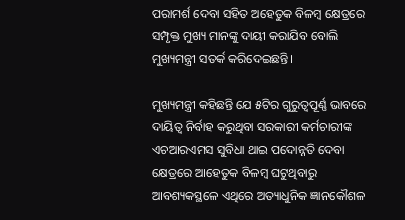ପରାମର୍ଶ ଦେବା ସହିତ ଅହେତୁକ ବିଳମ୍ବ କ୍ଷେତ୍ରରେ ସମ୍ପୃକ୍ତ ମୁଖ୍ୟ ମାନଙ୍କୁ ଦାୟୀ କରାଯିବ ବୋଲି ମୁଖ୍ୟମନ୍ତ୍ରୀ ସତର୍କ କରିଦେଇଛନ୍ତି।

ମୁଖ୍ୟମନ୍ତ୍ରୀ କହିଛନ୍ତି ଯେ ୫ଟିର ଗୁରୁତ୍ବପୂର୍ଣ୍ଣ ଭାବରେ ଦାୟିତ୍ବ ନିର୍ବାହ କରୁଥିବା ସରକାରୀ କର୍ମଚାରୀଙ୍କ ଏଚଆରଏମସ ସୁବିଧା ଥାଇ ପଦୋନ୍ନତି ଦେବା କ୍ଷେତ୍ରରେ ଆହେତୁକ ବିଳମ୍ବ ଘଟୁଥିବାରୁ ଆବଶ୍ୟକସ୍ଥଳେ ଏଥିରେ ଅତ୍ୟାଧୁନିକ ଜ୍ଞାନକୌଶଳ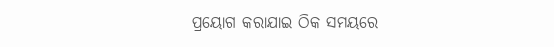ପ୍ରୟୋଗ କରାଯାଇ ଠିକ ସମୟରେ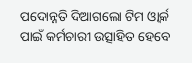ପଦୋନ୍ନତି ଦିଆଗଲୋ ଟିମ ଓ୍ବାର୍କ ପାଇଁ କର୍ମଚାରୀ ଉତ୍ସାହିତ ହେବେ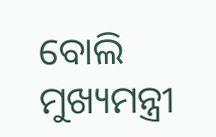ବୋଲି ମୁଖ୍ୟମନ୍ତ୍ରୀ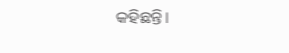କହିଛନ୍ତି।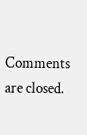Comments are closed.